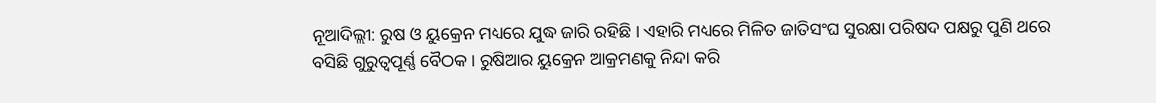ନୂଆଦିଲ୍ଲୀ: ରୁଷ ଓ ୟୁକ୍ରେନ ମଧ୍ୟରେ ଯୁଦ୍ଧ ଜାରି ରହିଛି । ଏହାରି ମଧ୍ୟରେ ମିଳିତ ଜାତିସଂଘ ସୁରକ୍ଷା ପରିଷଦ ପକ୍ଷରୁ ପୁଣି ଥରେ ବସିଛି ଗୁରୁତ୍ୱପୂର୍ଣ୍ଣ ବୈଠକ । ରୁଷିଆର ୟୁକ୍ରେନ ଆକ୍ରମଣକୁ ନିନ୍ଦା କରି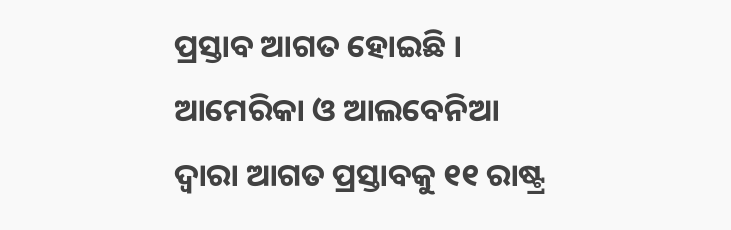ପ୍ରସ୍ତାବ ଆଗତ ହୋଇଛି । ଆମେରିକା ଓ ଆଲବେନିଆ ଦ୍ୱାରା ଆଗତ ପ୍ରସ୍ତାବକୁ ୧୧ ରାଷ୍ଟ୍ର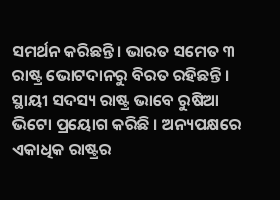ସମର୍ଥନ କରିଛନ୍ତି । ଭାରତ ସମେତ ୩ ରାଷ୍ଟ୍ର ଭୋଟଦାନରୁ ବିରତ ରହିଛନ୍ତି । ସ୍ଥାୟୀ ସଦସ୍ୟ ରାଷ୍ଟ୍ର ଭାବେ ରୁଷିଆ ଭିଟୋ ପ୍ରୟୋଗ କରିଛି । ଅନ୍ୟପକ୍ଷରେ ଏକାଧିକ ରାଷ୍ଟ୍ରର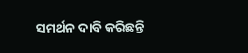ସମର୍ଥନ ଦାବି କରିଛନ୍ତି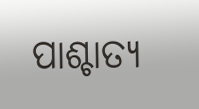ପାଶ୍ଚାତ୍ୟ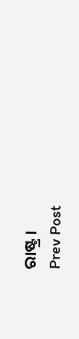ରାଷ୍ଟ୍ର ।
Prev Post